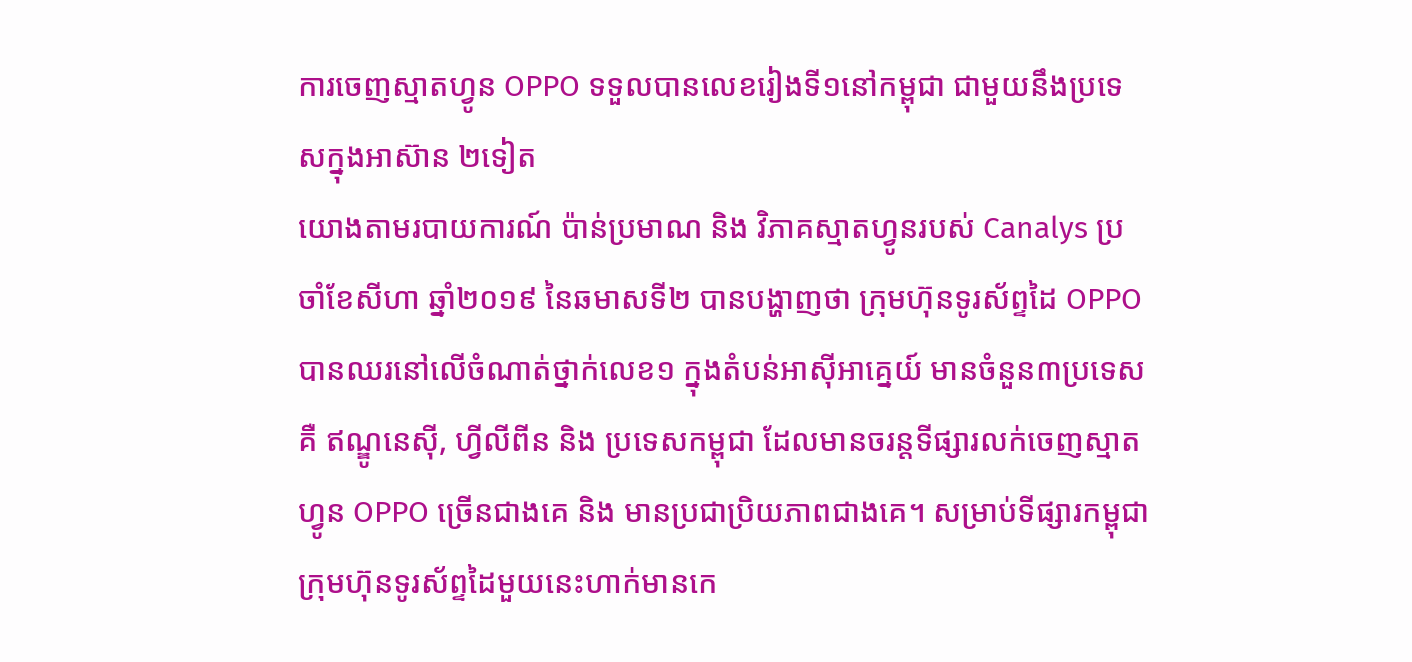ការចេញស្មាតហ្វូន OPPO ទទួលបានលេខរៀងទី១នៅកម្ពុជា ជាមួយនឹងប្រទេសក្នុងអាស៊ាន ២ទៀត
យោងតាមរបាយការណ៍ ប៉ាន់ប្រមាណ និង វិភាគស្មាតហ្វូនរបស់ Canalys ប្រចាំខែសីហា ឆ្នាំ២០១៩ នៃឆមាសទី២ បានបង្ហាញថា ក្រុមហ៊ុនទូរស័ព្ទដៃ OPPO បានឈរនៅលើចំណាត់ថ្នាក់លេខ១ ក្នុងតំបន់អាស៊ីអាគ្នេយ៍ មានចំនួន៣ប្រទេសគឺ ឥណ្ឌូនេស៊ី, ហ្វីលីពីន និង ប្រទេសកម្ពុជា ដែលមានចរន្តទីផ្សារលក់ចេញស្មាត ហ្វូន OPPO ច្រើនជាងគេ និង មានប្រជាប្រិយភាពជាងគេ។ សម្រាប់ទីផ្សារកម្ពុជា ក្រុមហ៊ុនទូរស័ព្ទដៃមួយនេះហាក់មានកេ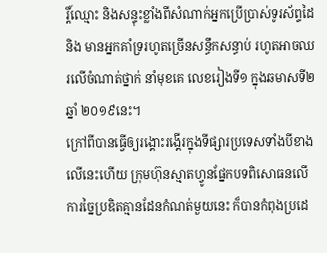រ្តិ៍ឈ្មោះ និងសន្ទុះខ្លាំងពីសំណាក់អ្នកប្រើប្រាស់ទូរស័ព្ទដៃ និង មានអ្នកគាំទ្ររហូតច្រើនសន្ធឹកសន្ធាប់ រហូតអាចឈរលើចំណាត់ថ្នាក់ នាំមុខគេ លេខរៀងទី១ ក្នុងឆមាសទី២ ឆ្នាំ ២០១៩នេះ។
ក្រៅពីបានធ្វើឲ្យរង្គោះរង្គើរក្នុងទីផ្សារប្រទេសទាំងបីខាងលើនេះហើយ ក្រុមហ៊ុនស្មាតហ្វូនផ្នែកបទពិសោធនលើការច្នៃប្រឌិតគ្មានដែនកំណត់មួយនេះ ក៏បានកំពុងប្រដេ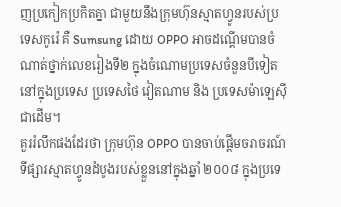ញប្រកៀកប្រកិតគ្នា ជាមួយនឹងក្រុមហ៊ុនស្មាតហ្វូនរបស់ប្រទេសកូរ៉េ គឺ Sumsung ដោយ OPPO អាចដណ្តើមបានចំណាត់ថ្នាក់លេខរៀងទី២ ក្នុងចំណោមប្រទេសចំនួនបីទៀតនៅក្នុងប្រទេស ប្រទេសថៃ វៀតណាម និង ប្រទេសម៉ាឡេស៊ី ជាដើម។
គួររំលឹកផងដែរថា ក្រុមហ៊ុន OPPO បានចាប់ផ្តើមចរាចរណ៍ទីផ្សារស្មាតហ្វូនដំបូងរបស់ខ្លួននៅក្នុងឆ្នាំ ២០០៨ ក្នុងប្រទេ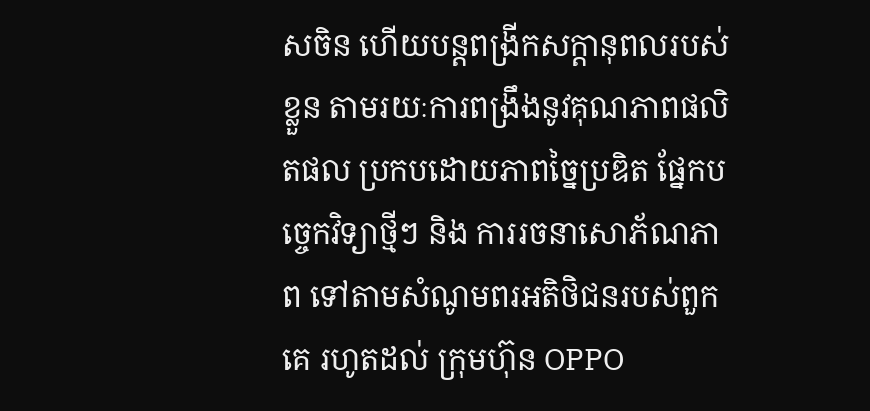សចិន ហើយបន្តពង្រីកសក្តានុពលរបស់ខ្លួន តាមរយៈការពង្រឹងនូវគុណភាពផលិតផល ប្រកបដោយភាពច្នៃប្រឌិត ផ្នែកបច្ចេកវិទ្យាថ្មីៗ និង ការរចនាសោភ័ណភាព ទៅតាមសំណូមពរអតិថិជនរបស់ពួកគេ រហូតដល់ ក្រុមហ៊ុន OPPO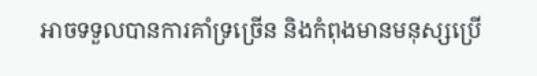អាចទទួលបានការគាំទ្រច្រើន និងកំពុងមានមនុស្សប្រើ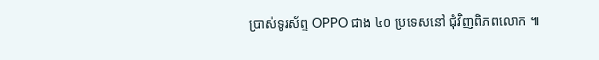ប្រាស់ទូរស័ព្ទ OPPO ជាង ៤០ ប្រទេសនៅ ជុំវិញពិភពលោក ៕